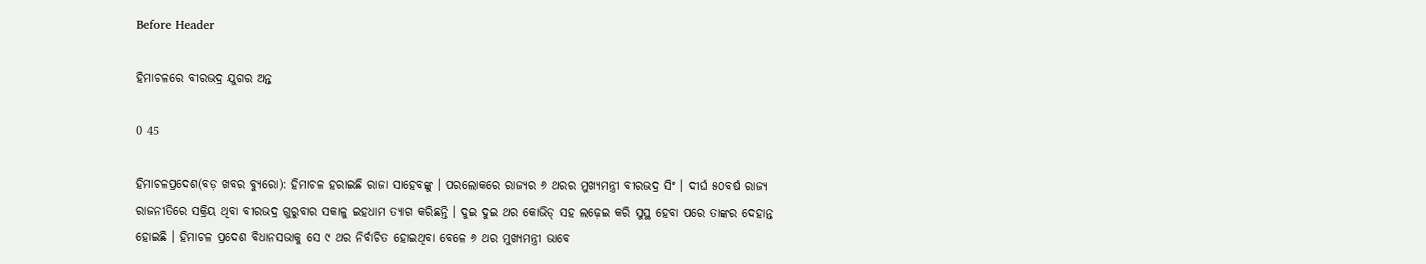Before Header

ହିମାଚଳରେ ବୀରଭଦ୍ର ଯୁଗର ଅନ୍ତ

0 45

ହିମାଚଳପ୍ରଦେଶ(ବଡ଼ ଖବର ବ୍ୟୁରୋ): ହିମାଚଳ ହରାଇଛି ରାଜା ସାହେବଙ୍କୁ । ପରଲୋକରେ ରାଜ୍ୟର ୬ ଥରର ମୁଖ୍ୟମନ୍ତ୍ରୀ ବୀରଭଦ୍ର ସିଂ । ଦୀର୍ଘ ୫୦ବର୍ଷ ରାଜ୍ୟ ରାଜନୀତିରେ ସକ୍ରିୟ ଥିବା ବୀରଭଦ୍ର ଗୁରୁବାର ସକାଳୁ ଇହଧାମ ତ୍ୟାଗ କରିଛନ୍ତି । ଦୁଇ ଦୁଇ ଥର କୋଭିଡ୍ ସହ ଲଢ଼େଇ କରି ସୁସ୍ଥ ହେବା ପରେ ତାଙ୍କର ଦେହାନ୍ତ ହୋଇଛି । ହିମାଚଳ ପ୍ରଦେଶ ବିଧାନସଭାକୁ ସେ ୯ ଥର ନିର୍ବାଚିତ ହୋଇଥିବା ବେଳେ ୬ ଥର ମୁଖ୍ୟମନ୍ତ୍ରୀ ଭାବେ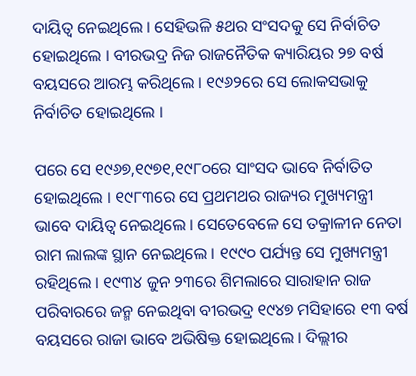ଦାୟିତ୍ୱ ନେଇଥିଲେ । ସେହିଭଳି ୫ଥର ସଂସଦକୁ ସେ ନିର୍ବାଚିତ ହୋଇଥିଲେ । ବୀରଭଦ୍ର ନିଜ ରାଜନୈତିକ କ୍ୟାରିୟର ୨୭ ବର୍ଷ ବୟସରେ ଆରମ୍ଭ କରିଥିଲେ । ୧୯୬୨ରେ ସେ ଲୋକସଭାକୁ ନିର୍ବାଚିତ ହୋଇଥିଲେ ।

ପରେ ସେ ୧୯୬୭,୧୯୭୧,୧୯୮୦ରେ ସାଂସଦ ଭାବେ ନିର୍ବାତିତ ହୋଇଥିଲେ । ୧୯୮୩ରେ ସେ ପ୍ରଥମଥର ରାଜ୍ୟର ମୁଖ୍ୟମନ୍ତ୍ରୀ ଭାବେ ଦାୟିତ୍ୱ ନେଇଥିଲେ । ସେତେବେଳେ ସେ ତକ୍ରାଳୀନ ନେତା ରାମ ଲାଲଙ୍କ ସ୍ଥାନ ନେଇଥିଲେ । ୧୯୯୦ ପର୍ଯ୍ୟନ୍ତ ସେ ମୁଖ୍ୟମନ୍ତ୍ରୀ ରହିଥିଲେ । ୧୯୩୪ ଜୁନ ୨୩ରେ ଶିମଲାରେ ସାରାହାନ ରାଜ ପରିବାରରେ ଜନ୍ମ ନେଇଥିବା ବୀରଭଦ୍ର ୧୯୪୭ ମସିହାରେ ୧୩ ବର୍ଷ ବୟସରେ ରାଜା ଭାବେ ଅଭିଷିକ୍ତ ହୋଇଥିଲେ । ଦିଲ୍ଲୀର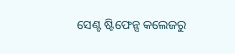ସେଣ୍ଟ ଷ୍ଟିଫେନ୍ସ କଲେଜରୁ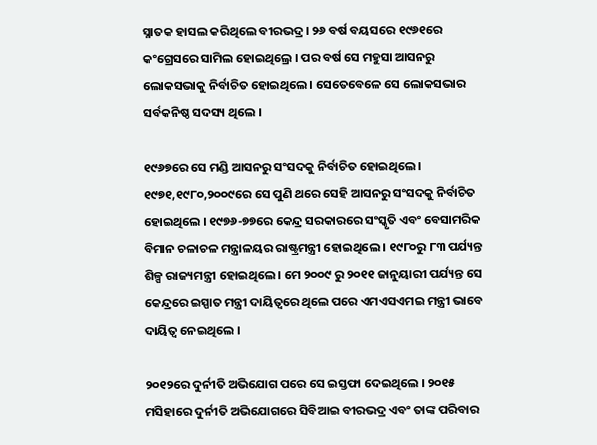ସ୍ନାତକ ହାସଲ କରିଥିଲେ ବୀରଭଦ୍ର । ୨୬ ବର୍ଷ ବୟସରେ ୧୯୬୧ରେ କଂଗ୍ରେସରେ ସାମିଲ ହୋଇଥିଲ୍ରେ । ପର ବର୍ଷ ସେ ମହୁସା ଆସନରୁ ଲୋକସଭାକୁ ନିର୍ବାଚିତ ହୋଇଥିଲେ । ସେତେବେଳେ ସେ ଲୋକସଭାର ସର୍ବକନିଷ୍ଠ ସଦସ୍ୟ ଥିଲେ ।

୧୯୬୭ରେ ସେ ମଣ୍ଡି ଆସନରୁ ସଂସଦକୁ ନିର୍ବାଚିତ ହୋଇଥିଲେ । ୧୯୭୧,୧୯୮୦,୨୦୦୯ରେ ସେ ପୁଣି ଥରେ ସେହି ଆସନରୁ ସଂସଦକୁ ନିର୍ବାଚିତ ହୋଇଥିଲେ । ୧୯୭୬-୭୭ରେ କେନ୍ଦ୍ର ସରକାରରେ ସଂସ୍କୃତି ଏବଂ ବେସାମରିକ ବିମାନ ଚଳାଚଳ ମନ୍ତ୍ରାଳୟର ରାଷ୍ଟ୍ରମନ୍ତ୍ରୀ ହୋଇଥିଲେ । ୧୯୮୦ରୁ ୮୩ ପର୍ଯ୍ୟନ୍ତ ଶିଳ୍ପ ରାଜ୍ୟମନ୍ତ୍ରୀ ହୋଇଥିଲେ । ମେ ୨୦୦୯ ରୁ ୨୦୧୧ ଜାନୁୟାରୀ ପର୍ଯ୍ୟନ୍ତ ସେ କେନ୍ଦ୍ରରେ ଇସ୍ପାତ ମନ୍ତ୍ରୀ ଦାୟିତ୍ୱରେ ଥିଲେ ପରେ ଏମଏସଏମଇ ମନ୍ତ୍ରୀ ଭାବେ ଦାୟିତ୍ୱ ନେଇଥିଲେ ।

୨୦୧୨ରେ ଦୁର୍ନୀତି ଅଭିଯୋଗ ପରେ ସେ ଇସ୍ତଫା ଦେଇଥିଲେ । ୨୦୧୫ ମସିହାରେ ଦୁର୍ନୀତି ଅଭିଯୋଗରେ ସିବିଆଇ ବୀରଭଦ୍ର ଏବଂ ତାଙ୍କ ପରିବାର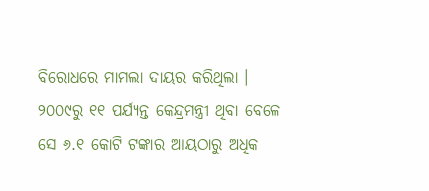ବିରୋଧରେ ମାମଲା ଦାୟର କରିଥିଲା । ୨୦୦୯ରୁ ୧୧ ପର୍ଯ୍ୟନ୍ତ କେନ୍ଦ୍ରମନ୍ତ୍ରୀ ଥିବା ବେଳେ ସେ ୬.୧ କୋଟି ଟଙ୍କାର ଆୟଠାରୁ ଅଧିକ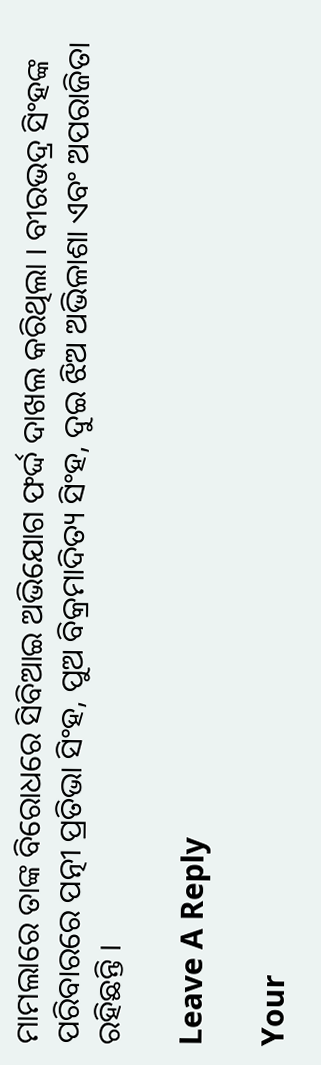ମାମଲାରେ ତାଙ୍କ ବିରୋଧରେ ସିବିଆଇ ଅଭିଯୋଗ ଫର୍ଦ୍ଦ ଦାଖଲ କରିଥିଲା । ବୀରଭଦ୍ର ସିଂହଙ୍କ ପରିବାରରେ ପତ୍ନୀ ପ୍ରତିଭା ସିଂହ, ପୁଅ ବିକ୍ରମାଦିତ୍ୟ ସିଂହ, ଦୁଇ ଝିଅ ଅଭିଳାଶା ଏବଂ ଅପରାଜିତା ରହିଛନ୍ତି ।

Leave A Reply

Your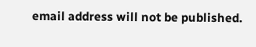email address will not be published.